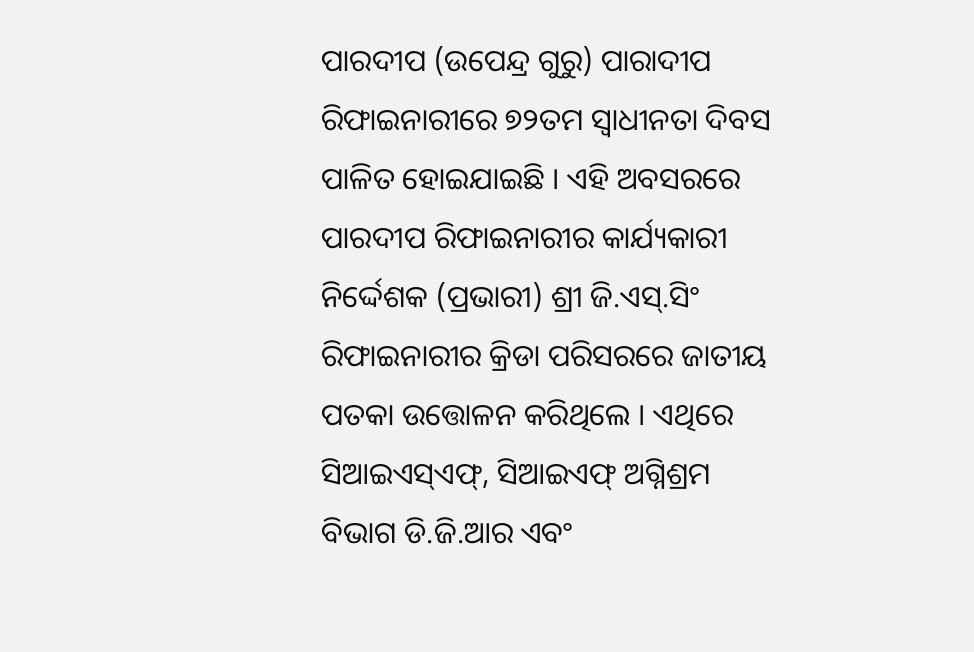ପାରଦୀପ (ଉପେନ୍ଦ୍ର ଗୁରୁ) ପାରାଦୀପ ରିଫାଇନାରୀରେ ୭୨ତମ ସ୍ୱାଧୀନତା ଦିବସ ପାଳିତ ହୋଇଯାଇଛି । ଏହି ଅବସରରେ ପାରଦୀପ ରିଫାଇନାରୀର କାର୍ଯ୍ୟକାରୀ ନିର୍ଦ୍ଦେଶକ (ପ୍ରଭାରୀ) ଶ୍ରୀ ଜି.ଏସ୍.ସିଂ ରିଫାଇନାରୀର କ୍ରିଡା ପରିସରରେ ଜାତୀୟ ପତକା ଉତ୍ତୋଳନ କରିଥିଲେ । ଏଥିରେ ସିଆଇଏସ୍ଏଫ୍, ସିଆଇଏଫ୍ ଅଗ୍ନିଶ୍ରମ ବିଭାଗ ଡି.ଜି.ଆର ଏବଂ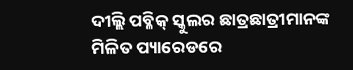ଦୀଲ୍ଲି ପବ୍ଳିକ୍ ସ୍କୁଲର ଛାତ୍ରଛାତ୍ରୀମାନଙ୍କ ମିଳିତ ପ୍ୟାରେଡରେ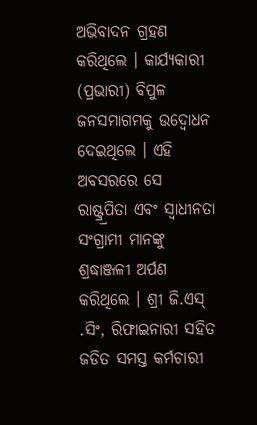ଅଭିବାଦନ ଗ୍ରହଣ କରିଥିଲେ । କାର୍ଯ୍ୟକାରୀ (ପ୍ରଭାରୀ) ବିପୁଳ ଜନସମାଗମକୁ ଉଦ୍ବୋଧନ ଦେଇଥିଲେ । ଏହି ଅବସରରେ ସେ ରାଷ୍ଟ୍ର୍ରପିତା ଏବଂ ସ୍ୱାଧୀନତା ସଂଗ୍ରାମୀ ମାନଙ୍କୁ ଶ୍ରଦ୍ଧାଞ୍ଜଳୀ ଅର୍ପଣ କରିଥିଲେ । ଶ୍ରୀ ଜି.ଏସ୍ .ସିଂ, ରିଫାଇନାରୀ ସହିତ ଜଡିତ ସମସ୍ତ କର୍ମଚାରୀ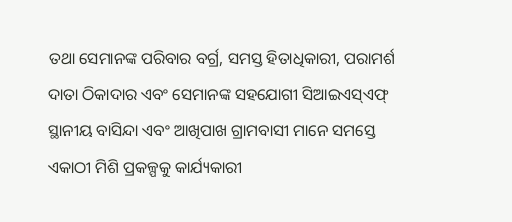ତଥା ସେମାନଙ୍କ ପରିବାର ବର୍ଗ୍ର, ସମସ୍ତ ହିତାଧିକାରୀ, ପରାମର୍ଶ ଦାତା ଠିକାଦାର ଏବଂ ସେମାନଙ୍କ ସହଯୋଗୀ ସିଆଇଏସ୍ଏଫ୍ ସ୍ଥାନୀୟ ବାସିନ୍ଦା ଏବଂ ଆଖିପାଖ ଗ୍ରାମବାସୀ ମାନେ ସମସ୍ତେ ଏକାଠୀ ମିଶି ପ୍ରକଳ୍ପକୁ କାର୍ଯ୍ୟକାରୀ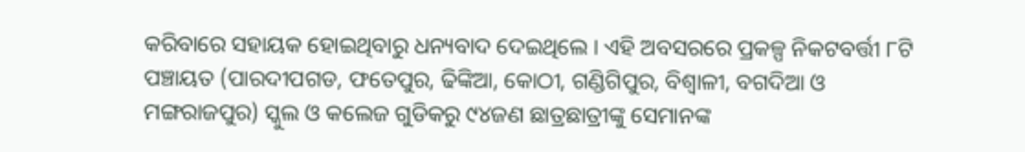କରିବାରେ ସହାୟକ ହୋଇଥିବାରୁ ଧନ୍ୟବାଦ ଦେଇଥିଲେ । ଏହି ଅବସରରେ ପ୍ରକଳ୍ପ ନିକଟବର୍ତ୍ତୀ ୮ଟି ପଞ୍ଚାୟତ (ପାରଦୀପଗଡ, ଫତେପୁର, ଢିଙ୍କିଆ, କୋଠୀ, ଗଣ୍ଡିଗିପୁର, ବିଶ୍ୱାଳୀ, ବଗଦିଆ ଓ ମଙ୍ଗରାଜପୁର) ସ୍କୁଲ ଓ କଲେଜ ଗୁଡିକରୁ ୯୪ଜଣ ଛାତ୍ରଛାତ୍ରୀଙ୍କୁ ସେମାନଙ୍କ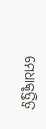ମେଧାକୃତ୍ତିତ୍ୱ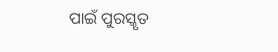ପାଇଁ ପୁରସ୍କୃତ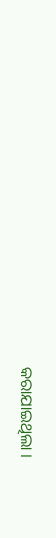କରାଯାଇଥିଲା ।